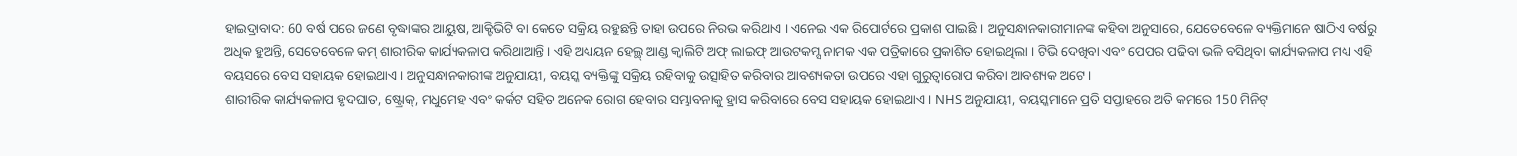ହାଇଦ୍ରାବାଦ: 60 ବର୍ଷ ପରେ ଜଣେ ବୃଦ୍ଧାଙ୍କର ଆୟୁଷ, ଆକ୍ଟିଭିଟି ବା କେତେ ସକ୍ରିୟ ରହୁଛନ୍ତି ତାହା ଉପରେ ନିରଭ କରିଥାଏ । ଏନେଇ ଏକ ରିପୋର୍ଟରେ ପ୍ରକାଶ ପାଇଛି । ଅନୁସନ୍ଧାନକାରୀମାନଙ୍କ କହିବା ଅନୁସାରେ, ଯେତେବେଳେ ବ୍ୟକ୍ତିମାନେ ଷାଠିଏ ବର୍ଷରୁ ଅଧିକ ହୁଅନ୍ତି, ସେତେବେଳେ କମ୍ ଶାରୀରିକ କାର୍ଯ୍ୟକଳାପ କରିଥାଆନ୍ତି । ଏହି ଅଧ୍ୟୟନ ହେଲ୍ଥ୍ ଆଣ୍ଡ କ୍ବାଲିଟି ଅଫ୍ ଲାଇଫ୍ ଆଉଟକମ୍ସ ନାମକ ଏକ ପତ୍ରିକାରେ ପ୍ରକାଶିତ ହୋଇଥିଲା । ଟିଭି ଦେଖିବା ଏବଂ ପେପର ପଢିବା ଭଳି ବସିଥିବା କାର୍ଯ୍ୟକଳାପ ମଧ୍ୟ ଏହି ବୟସରେ ବେସ ସହାୟକ ହୋଇଥାଏ । ଅନୁସନ୍ଧାନକାରୀଙ୍କ ଅନୁଯାୟୀ, ବୟସ୍କ ବ୍ୟକ୍ତିଙ୍କୁ ସକ୍ରିୟ ରହିବାକୁ ଉତ୍ସାହିତ କରିବାର ଆବଶ୍ୟକତା ଉପରେ ଏହା ଗୁରୁତ୍ୱାରୋପ କରିବା ଆବଶ୍ୟକ ଅଟେ ।
ଶାରୀରିକ କାର୍ଯ୍ୟକଳାପ ହୃଦଘାତ, ଷ୍ଟ୍ରୋକ୍, ମଧୁମେହ ଏବଂ କର୍କଟ ସହିତ ଅନେକ ରୋଗ ହେବାର ସମ୍ଭାବନାକୁ ହ୍ରାସ କରିବାରେ ବେସ ସହାୟକ ହୋଇଥାଏ। NHS ଅନୁଯାୟୀ, ବୟସ୍କମାନେ ପ୍ରତି ସପ୍ତାହରେ ଅତି କମରେ 150 ମିନିଟ୍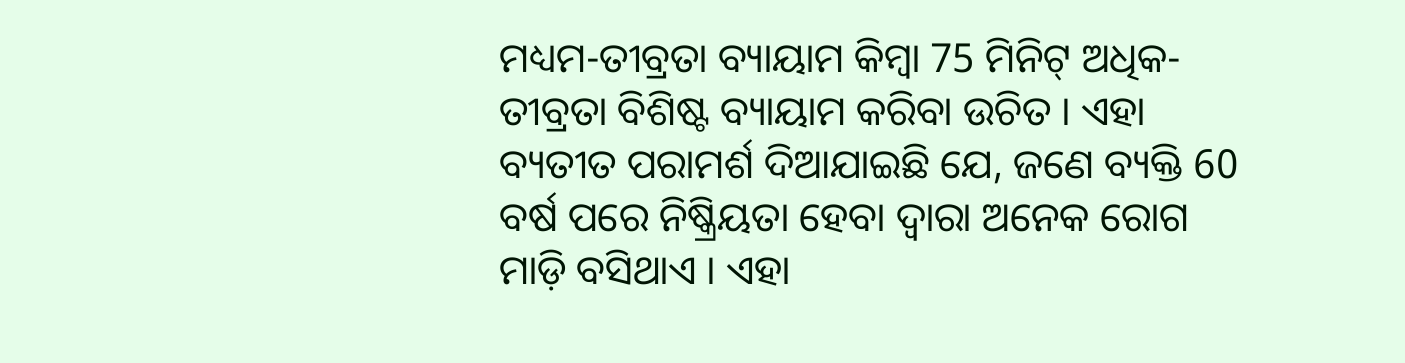ମଧ୍ୟମ-ତୀବ୍ରତା ବ୍ୟାୟାମ କିମ୍ବା 75 ମିନିଟ୍ ଅଧିକ-ତୀବ୍ରତା ବିଶିଷ୍ଟ ବ୍ୟାୟାମ କରିବା ଉଚିତ । ଏହା ବ୍ୟତୀତ ପରାମର୍ଶ ଦିଆଯାଇଛି ଯେ, ଜଣେ ବ୍ୟକ୍ତି 60 ବର୍ଷ ପରେ ନିଷ୍କ୍ରିୟତା ହେବା ଦ୍ବାରା ଅନେକ ରୋଗ ମାଡ଼ି ବସିଥାଏ । ଏହା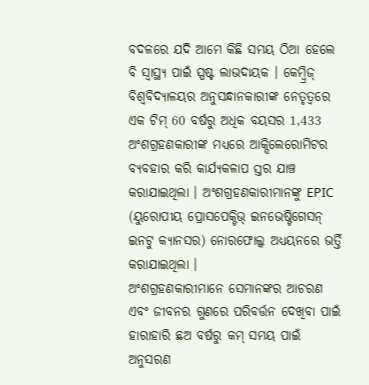ବଦଳରେ ଯଦି ଆମେ କିଛି ସମୟ ଠିଆ ହେଲେ ବି ସ୍ୱାସ୍ଥ୍ୟ ପାଇଁ ସ୍ପଷ୍ଟ ଲାଭଦାୟକ । କେମ୍ବ୍ରିଜ୍ ବିଶ୍ୱବିଦ୍ୟାଳୟର ଅନୁସନ୍ଧାନକାରୀଙ୍କ ନେତୃତ୍ୱରେ ଏକ ଟିମ୍ 60 ବର୍ଷରୁ ଅଧିକ ବୟସର 1,433 ଅଂଶଗ୍ରହଣକାରୀଙ୍କ ମଧ୍ୟରେ ଆକ୍ସିଲେରୋମିଟର ବ୍ୟବହାର କରି କାର୍ଯ୍ୟକଳାପ ସ୍ତର ଯାଞ୍ଚ କରାଯାଇଥିଲା । ଅଂଶଗ୍ରହଣକାରୀମାନଙ୍କୁ EPIC (ୟୁରୋପୀୟ ପ୍ରୋସପେକ୍ଟିଭ୍ ଇନଭେଷ୍ଟିଗେସନ୍ ଇନଟୁ କ୍ୟାନସର) ନୋରଫୋଲ୍କ ଅଧ୍ୟୟନରେ ଭର୍ତ୍ତି କରାଯାଇଥିଲା ।
ଅଂଶଗ୍ରହଣକାରୀମାନେ ସେମାନଙ୍କର ଆଚରଣ ଏବଂ ଜୀବନର ଗୁଣରେ ପରିବର୍ତ୍ତନ ଦେଖିବା ପାଇଁ ହାରାହାରି ଛଅ ବର୍ଷରୁ କମ୍ ସମୟ ପାଇଁ ଅନୁସରଣ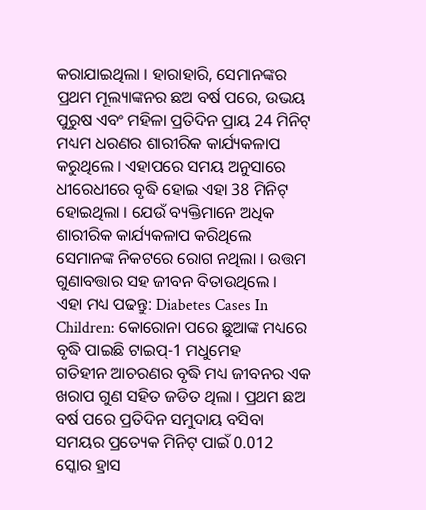କରାଯାଇଥିଲା । ହାରାହାରି, ସେମାନଙ୍କର ପ୍ରଥମ ମୂଲ୍ୟାଙ୍କନର ଛଅ ବର୍ଷ ପରେ, ଉଭୟ ପୁରୁଷ ଏବଂ ମହିଳା ପ୍ରତିଦିନ ପ୍ରାୟ 24 ମିନିଟ୍ ମଧ୍ୟମ ଧରଣର ଶାରୀରିକ କାର୍ଯ୍ୟକଳାପ କରୁଥିଲେ । ଏହାପରେ ସମୟ ଅନୁସାରେ ଧୀରେଧୀରେ ବୃଦ୍ଧି ହୋଇ ଏହା 38 ମିନିଟ୍ ହୋଇଥିଲା । ଯେଉଁ ବ୍ୟକ୍ତିମାନେ ଅଧିକ ଶାରୀରିକ କାର୍ଯ୍ୟକଳାପ କରିଥିଲେ ସେମାନଙ୍କ ନିକଟରେ ରୋଗ ନଥିଲା । ଉତ୍ତମ ଗୁଣାବତ୍ତାର ସହ ଜୀବନ ବିତାଉଥିଲେ ।
ଏହା ମଧ୍ୟ ପଢନ୍ତୁ: Diabetes Cases In Children: କୋରୋନା ପରେ ଛୁଆଙ୍କ ମଧ୍ୟରେ ବୃଦ୍ଧି ପାଇଛି ଟାଇପ୍-1 ମଧୁମେହ
ଗତିହୀନ ଆଚରଣର ବୃଦ୍ଧି ମଧ୍ୟ ଜୀବନର ଏକ ଖରାପ ଗୁଣ ସହିତ ଜଡିତ ଥିଲା । ପ୍ରଥମ ଛଅ ବର୍ଷ ପରେ ପ୍ରତିଦିନ ସମୁଦାୟ ବସିବା ସମୟର ପ୍ରତ୍ୟେକ ମିନିଟ୍ ପାଇଁ 0.012 ସ୍କୋର ହ୍ରାସ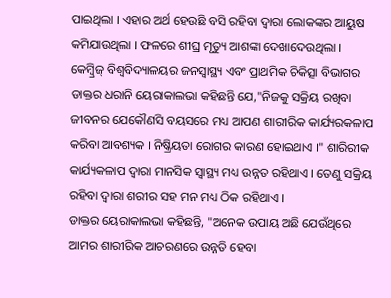ପାଇଥିଲା । ଏହାର ଅର୍ଥ ହେଉଛି ବସି ରହିବା ଦ୍ବାରା ଲୋକଙ୍କର ଆୟୁଷ କମିଯାଉଥିଲା । ଫଳରେ ଶୀଘ୍ର ମୃତ୍ୟୁ ଆଶଙ୍କା ଦେଖାଦେଉଥିଲା । କେମ୍ବ୍ରିଜ୍ ବିଶ୍ୱବିଦ୍ୟାଳୟର ଜନସ୍ୱାସ୍ଥ୍ୟ ଏବଂ ପ୍ରାଥମିକ ଚିକିତ୍ସା ବିଭାଗର ଡାକ୍ତର ଧରାନି ୟେରାକାଲଭା କହିଛନ୍ତି ଯେ,"ନିଜକୁ ସକ୍ରିୟ ରଖିବା ଜୀବନର ଯେକୌଣସି ବୟସରେ ମଧ୍ୟ ଆପଣ ଶାରୀରିକ କାର୍ଯ୍ୟରକଳାପ କରିବା ଆବଶ୍ୟକ । ନିଷ୍କ୍ରିୟତା ରୋଗର କାରଣ ହୋଇଥାଏ ।" ଶାରିରୀକ କାର୍ଯ୍ୟକଳାପ ଦ୍ବାରା ମାନସିକ ସ୍ବାସ୍ଥ୍ୟ ମଧ୍ୟ ଉନ୍ନତ ରହିଥାଏ । ତେଣୁ ସକ୍ରିୟ ରହିବା ଦ୍ବାରା ଶରୀର ସହ ମନ ମଧ୍ୟ ଠିକ ରହିଥାଏ ।
ଡାକ୍ତର ୟେରାକାଲଭା କହିଛନ୍ତି, "ଅନେକ ଉପାୟ ଅଛି ଯେଉଁଥିରେ ଆମର ଶାରୀରିକ ଆଚରଣରେ ଉନ୍ନତି ହେବା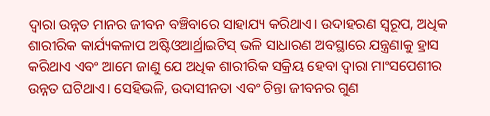ଦ୍ୱାରା ଉନ୍ନତ ମାନର ଜୀବନ ବଞ୍ଚିବାରେ ସାହାଯ୍ୟ କରିଥାଏ। ଉଦାହରଣ ସ୍ୱରୂପ, ଅଧିକ ଶାରୀରିକ କାର୍ଯ୍ୟକଳାପ ଅଷ୍ଟିଓଆର୍ଥ୍ରାଇଟିସ୍ ଭଳି ସାଧାରଣ ଅବସ୍ଥାରେ ଯନ୍ତ୍ରଣାକୁ ହ୍ରାସ କରିଥାଏ ଏବଂ ଆମେ ଜାଣୁ ଯେ ଅଧିକ ଶାରୀରିକ ସକ୍ରିୟ ହେବା ଦ୍ୱାରା ମାଂସପେଶୀର ଉନ୍ନତ ଘଟିଥାଏ। ସେହିଭଳି, ଉଦାସୀନତା ଏବଂ ଚିନ୍ତା ଜୀବନର ଗୁଣ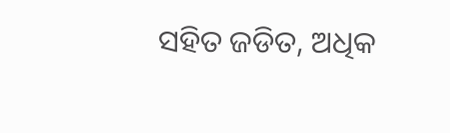ସହିତ ଜଡିତ, ଅଧିକ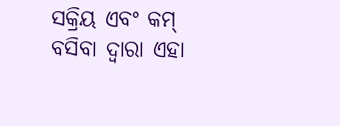ସକ୍ରିୟ ଏବଂ କମ୍ ବସିବା ଦ୍ୱାରା ଏହା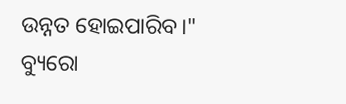ଉନ୍ନତ ହୋଇପାରିବ।"
ବ୍ୟୁରୋ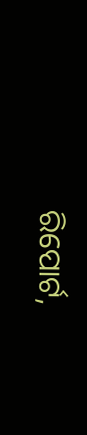ରିପୋର୍ଟ,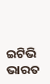ଇଟିଭି ଭାରତ